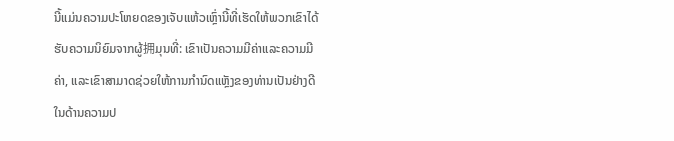ນີ້ແມ່ນຄວາມປະໂຫຍດຂອງເຈັບແຫ້ວເຫຼົ່ານີ້ທີ່ເຮັດໃຫ້ພວກເຂົາໄດ້ຮັບຄວາມນິຍົມຈາກຜູ້拥ມຸນທີ່: ເຂົາເປັນຄວາມມີຄ່າແລະຄວາມມີຄ່າ, ແລະເຂົາສາມາດຊ່ວຍໃຫ້ການກຳນົດແຫຼັງຂອງທ່ານເປັນຢ່າງດີໃນດ້ານຄວາມປ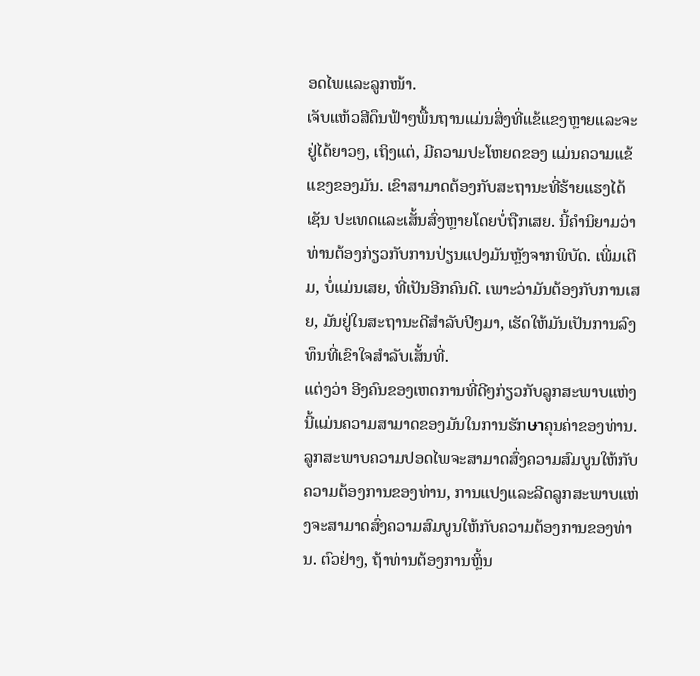ອດໄພແລະລູກໜ້າ.
ເຈັບແຫ້ວສີດຶນຟ້າໆພື້ນຖານແມ່ນສິ່ງທີ່ແຂ້ແຂງຫຼາຍແລະຈະຢູ່ໄດ້ຍາວໆ, ເຖິງແຕ່, ມີຄວາມປະໂຫຍດຂອງ ແມ່ນຄວາມແຂ້ແຂງຂອງມັນ. ເຂົາສາມາດຕ້ອງກັບສະຖານະທີ່ຮ້າຍແຮງໄດ້ເຊັນ ປະເທດແລະເສັ້ນສົ່ງຫຼາຍໂດຍບໍ່ຖືກເສຍ. ນີ້ຄໍານິຍາມວ່າທ່ານຕ້ອງກ່ຽວກັບການປ່ຽນແປງມັນຫຼັງຈາກພິບັດ. ເພີ່ມເຕີມ, ບໍ່ແມ່ນເສຍ, ທີ່ເປັນອີກຄົນດີ. ເພາະວ່າມັນຕ້ອງກັບການເສຍ, ມັນຢູ່ໃນສະຖານະດີສຳລັບປີໆມາ, ເຮັດໃຫ້ມັນເປັນການລົງທຶນທີ່ເຂົາໃຈສຳລັບເສັ້ນທີ່.
ແຕ່ງວ່າ ອີງຄົນຂອງເຫດການທີ່ດີໆກ່ຽວກັບລູກສະພາບແຫ່ງນີ້ແມ່ນຄວາມສາມາດຂອງມັນໃນການຮັກษาຄຸນຄ່າຂອງທ່ານ. ລູກສະພາບຄວາມປອດໄພຈະສາມາດສົ່ງຄວາມສົມບູນໃຫ້ກັບຄວາມຕ້ອງການຂອງທ່ານ, ການແປງແລະລີດລູກສະພາບແຫ່ງຈະສາມາດສົ່ງຄວາມສົມບູນໃຫ້ກັບຄວາມຕ້ອງການຂອງທ່ານ. ຕົວຢ່າງ, ຖ້າທ່ານຕ້ອງການຫຼິ້ນ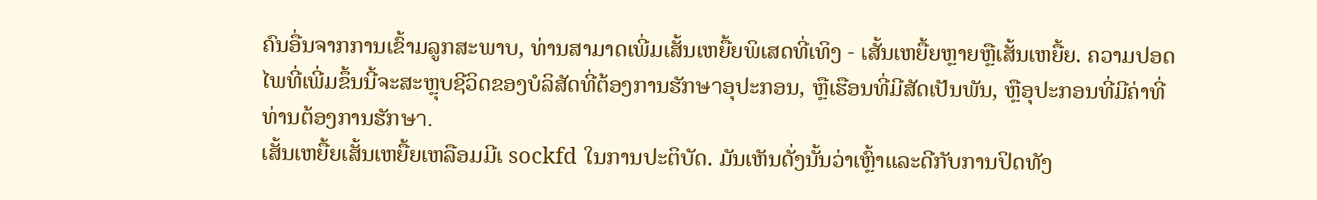ຄົນອື່ນຈາກການເຂົ້າມລູກສະພາບ, ທ່ານສາມາດເພີ່ມເສັ້ນເຫຍື້ຍພິເສດທີ່ເທິງ - เສັ້ນເຫຍື້ຍຫຼາຍຫຼືເສັ້ນເຫຍື້ຍ. ຄວາມປອດໄພທີ່ເພີ່ມຂຶ້ນນີ້ຈະສະຫຼຸບຊີວິດຂອງບໍລິສັດທີ່ຕ້ອງການຮັກษาອຸປະກອນ, ຫຼືເຮືອນທີ່ມີສັດເປັນພັນ, ຫຼືອຸປະກອນທີ່ມີຄ່າທີ່ທ່ານຕ້ອງການຮັກษา.
ເສັ້ນເຫຍື້ຍເສັ້ນເຫຍື້ຍເຫລືອມມີເ sockfd ໃນການປະຕິບັດ. ມັນເຫັນດັ່ງນັ້ນວ່າເຫຼົ້າແລະດີກັບການປິດທັງ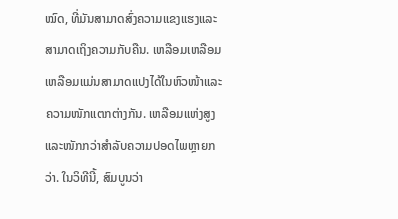ໝົດ, ທີ່ມັນສາມາດສົ່ງຄວາມແຂງແຮງແລະສາມາດເຖິງຄວາມກັບຄືນ. ເຫລືອມເຫລືອມເຫລືອມແມ່ນສາມາດແປງໄດ້ໃນຫົວໜ້າແລະຄວາມໜັກແຕກຕ່າງກັນ. ເຫລືອມແຫ່ງສູງແລະໜັກກວ່າສຳລັບຄວາມປອດໄພຫຼາຍກວ່າ. ໃນວິທີນີ້, ສົມບູນວ່າ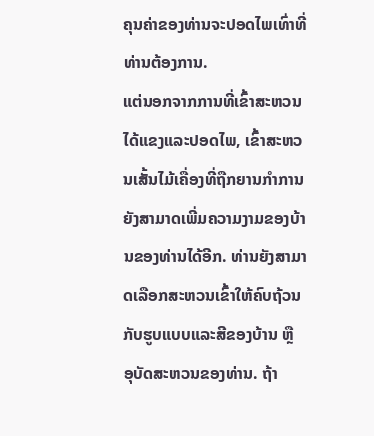ຄຸນຄ່າຂອງທ່ານຈະປອດໄພເທົ່າທີ່ທ່ານຕ້ອງການ.
ແຕ່ນອກຈາກການທີ່ເຂົ້າສະຫວນໄດ້ແຂງແລະປອດໄພ, ເຂົ້າສະຫວນເສັ້ນໄມ້ເຄື່ອງທີ່ຖືກຍານກໍາການຍັງສາມາດເພີ່ມຄວາມງາມຂອງບ້ານຂອງທ່ານໄດ້ອີກ. ທ່ານຍັງສາມາດເລືອກສະຫວນເຂົ້າໃຫ້ຄົບຖ້ວນກັບຮູບແບບແລະສີຂອງບ້ານ ຫຼື ອຸບັດສະຫວນຂອງທ່ານ. ຖ້າ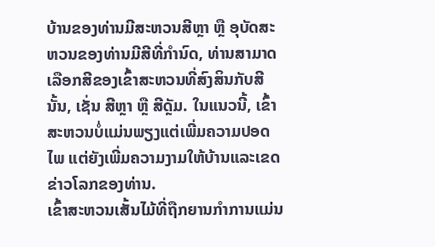ບ້ານຂອງທ່ານມີສະຫວນສີຫຼາ ຫຼື ອຸບັດສະຫວນຂອງທ່ານມີສີທີ່ກຳນົດ, ທ່ານສາມາດເລືອກສີຂອງເຂົ້າສະຫວນທີ່ສົງສິນກັບສີນັ້ນ, ເຊັ່ນ ສີຫຼາ ຫຼື ສີດຼັມ. ໃນແນວນີ້, ເຂົ້າສະຫວນບໍ່ແມ່ນພຽງແຕ່ເພີ່ມຄວາມປອດໄພ ແຕ່ຍັງເພີ່ມຄວາມງາມໃຫ້ບ້ານແລະເຂດຂ່າວໂລກຂອງທ່ານ.
ເຂົ້າສະຫວນເສັ້ນໄມ້ທີ່ຖືກຍານກໍາການແມ່ນ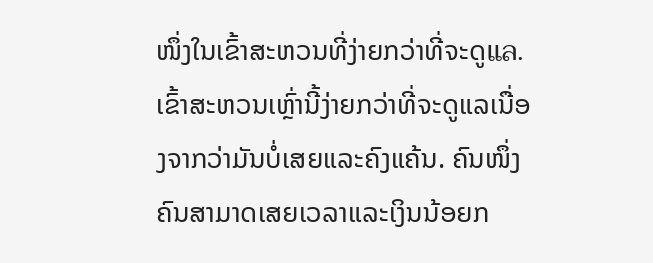ໜຶ່ງໃນເຂົ້າສະຫວນທີ່ງ່າຍກວ່າທີ່ຈະດູแล. ເຂົ້າສະຫວນເຫຼົ່ານີ້ງ່າຍກວ່າທີ່ຈະດູແລເນື່ອງຈາກວ່າມັນບໍ່ເສຍແລະຄົງແຄ້ນ. ຄົນໜຶ່ງຄົນສາມາດເສຍເວລາແລະເງິນນ້ອຍກ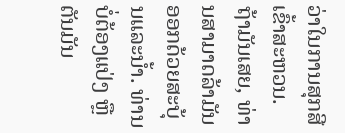ວ່າໃນການສຸກສີເຂົ້າສະຫວນ. ຖ້າມັນເສຍ, ທ່ານສາມາດລ້າມັນອອກດ້ວຍສະບຸ້ນແລະນ້ຳ. ທ່ານບໍ່ຕ້ອງແປ່ງ ຫຼື ຕັນມັນ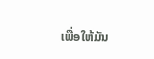ເພື່ອໃຫ້ມັນ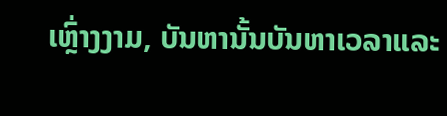ເຫຼົ່າງງາມ, ບັນຫານັ້ນບັນຫາເວລາແລະ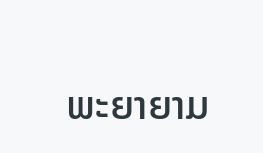ພະຍາຍາມ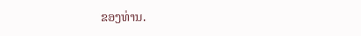ຂອງທ່ານ.